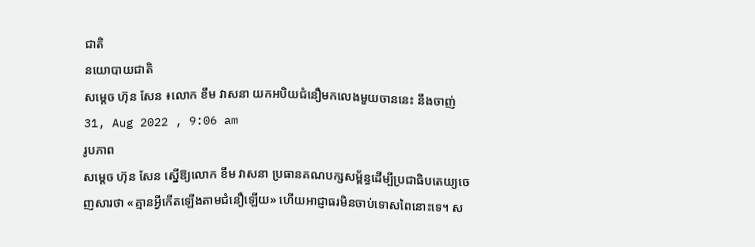ជាតិ
នយោបាយជាតិ
សម្ដេច ហ៊ុន សែន ៖លោក ខឹម វាសនា យកអបិយជំនឿមកលេងមួយចាននេះ នឹងចាញ់
31, Aug 2022 , 9:06 am
រូបភាព
សម្ដេច ហ៊ុន សែន ស្នើឱ្យលោក ខឹម វាសនា ប្រធានគណបក្សសម្ព័ន្ធដើម្បីប្រជាធិបតេយ្យចេញសារថា «គ្មានអ្វីកើតឡើងតាមជំនឿឡើយ» ហើយអាជ្ញាធរមិនចាប់ទោសពៃនោះទេ។ ស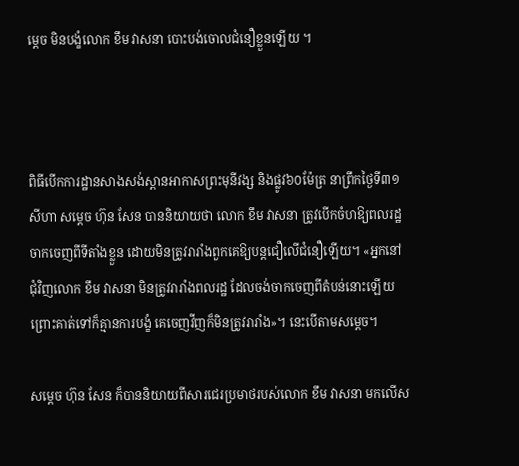ម្ដេច មិនបង្ខំលោក ខឹម វាសនា បោះបង់ចោលជំនឿខ្លួនឡើយ ។



ពិធីបើកការដ្ឋានសាងសង់ស្ពានអាកាសព្រះមុនីវង្ស និងផ្លូវ៦០ម៉ែត្រ នាព្រឹកថ្ងៃទី៣១ សីហា សម្ដេច ហ៊ុន សែន បាននិយាយថា លោក ខឹម វាសនា ត្រូវបើកចំហឱ្យពលរដ្ឋចាកចេញពីទីតាំងខ្លួន ដោយមិនត្រូវរារាំងពួកគេឱ្យបន្តជឿលើជំនឿឡើយ។ «អ្នកនៅជុំវិញលោក ខឹម វាសនា មិនត្រូវរារាំងពលរដ្ឋ ដែលចង់ចាកចេញពីតំបន់នោះឡើយ ព្រោះគាត់ទៅក៏គ្មានការបង្ខំ គេចេញវីញក៏មិនត្រូវរារាំង»។ នេះបើតាមសម្ដេច។

សម្ដេច ហ៊ុន សែន ក៏បាននិយាយពីសារជេរប្រមាថរបស់លោក ខឹម វាសនា មកលើស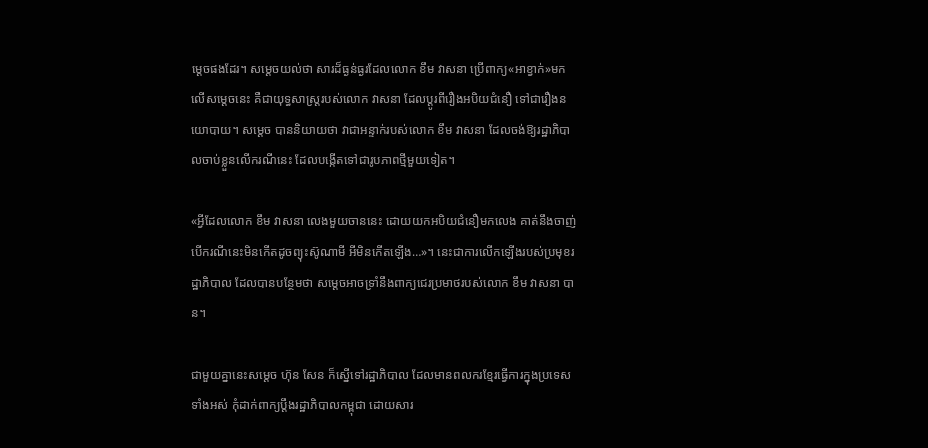ម្ដេចផងដែរ។ សម្ដេចយល់ថា សារដ៏ធ្ងន់ធ្ងរដែលលោក ខឹម វាសនា ប្រើពាក្យ«អាខ្វាក់»មកលើសម្ដេចនេះ គឺជាយុទ្ធសាស្រ្តរបស់លោក វាសនា ដែលប្ដូរពីរឿងអបិយជំនឿ ទៅជារឿងនយោបាយ។ សម្ដេច បាននិយាយថា វាជាអន្ទាក់របស់លោក ខឹម វាសនា ដែលចង់ឱ្យរដ្ឋាភិបាលចាប់ខ្លួនលើករណីនេះ ដែលបង្កើតទៅជារូបភាពថ្មីមួយទៀត។

«អ្វីដែលលោក ខឹម វាសនា លេងមួយចាននេះ ដោយយកអបិយជំនឿមកលេង គាត់នឹងចាញ់ បើករណីនេះមិនកើតដូចព្យុះស៊ូណាមី អីមិនកើតឡើង…»។ នេះជាការលើកឡើងរបស់ប្រមុខរដ្ឋាភិបាល ដែលបានបន្ថែមថា សម្ដេចអាចទ្រាំនឹងពាក្យជេរប្រមាថរបស់លោក ខឹម វាសនា បាន។

ជាមួយគ្នានេះសម្ដេច ហ៊ុន សែន ក៏ស្នើទៅរដ្ឋាភិបាល ដែលមានពលករខ្មែរធ្វើការក្នុងប្រទេសទាំងអស់ កុំដាក់ពាក្យប្ដឹងរដ្ឋាភិបាលកម្ពុជា ដោយសារ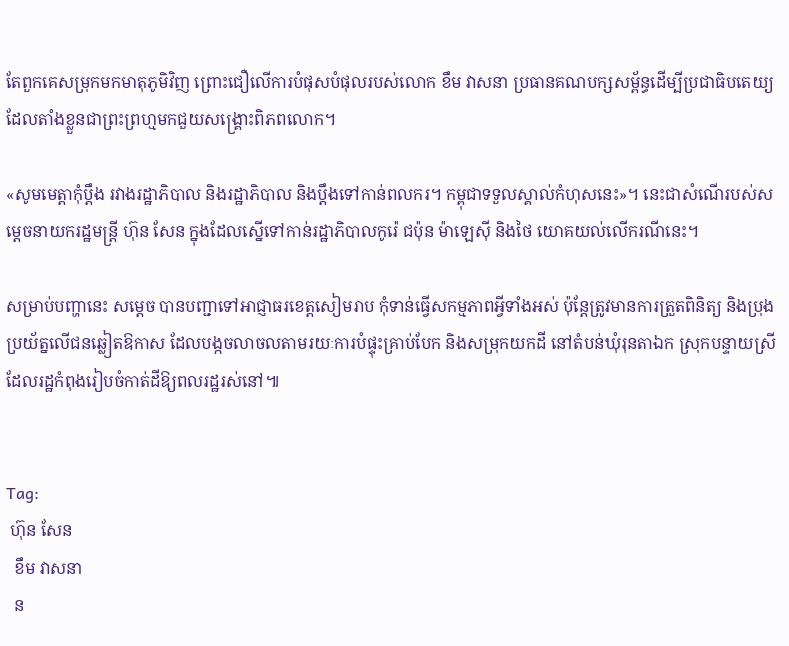តែពួកគេសម្រុកមកមាតុភូមិវិញ ព្រោះជឿលើការបំផុសបំផុលរបស់លោក ខឹម វាសនា ប្រធានគណបក្សសម្ព័ន្ធដើម្បីប្រជាធិបតេយ្យ ដែលតាំងខ្លួនជាព្រះព្រហ្មមកជួយសង្គ្រោះពិភពលោក។

«សូមមេត្តាកុំប្ដឹង រវាងរដ្ឋាភិបាល និងរដ្ឋាភិបាល និងប្ដឹងទៅកាន់ពលករ។ កម្ពុជាទទួលស្គាល់កំហុសនេះ»។ នេះជាសំណើរបស់សម្ដេចនាយករដ្ឋមន្រ្តី ហ៊ុន សែន ក្នុងដែលស្នើទៅកាន់រដ្ឋាភិបាលកូរ៉េ ជប៉ុន ម៉ាឡេស៊ី និងថៃ យោគយល់លើករណីនេះ។

សម្រាប់បញ្ហានេះ សម្ដេច បានបញ្ជាទៅអាជ្ញាធរខេត្តសៀមរាប កុំទាន់ធ្វើសកម្មភាពអ្វីទាំងអស់ ប៉ុន្តែត្រូវមានការត្រួតពិនិត្យ និងប្រុងប្រយ័ត្នលើជនឆ្លៀតឱកាស ដែលបង្កចលាចលតាមរយៈការបំផ្ទុះគ្រាប់បែក និងសម្រុកយកដី នៅតំបន់ឃុំរុនតាឯក ស្រុកបន្ទាយស្រី ដែលរដ្ឋកំពុងរៀបចំកាត់ដីឱ្យពលរដ្ឋរស់នៅ៕


Tag:
 ហ៊ុន សែន
  ខឹម វាសនា
  ន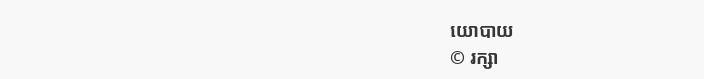យោបាយ
© រក្សា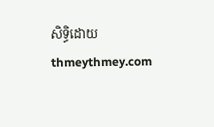សិទ្ធិដោយ thmeythmey.com